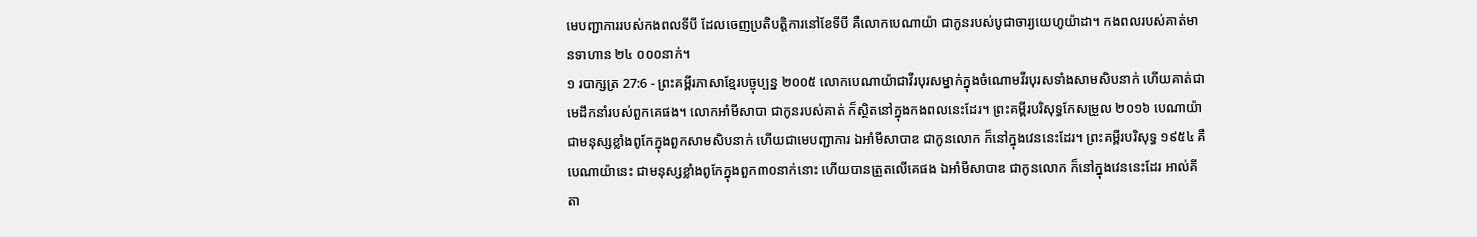មេបញ្ជាការរបស់កងពលទីបី ដែលចេញប្រតិបត្តិការនៅខែទីបី គឺលោកបេណាយ៉ា ជាកូនរបស់បូជាចារ្យយេហូយ៉ាដា។ កងពលរបស់គាត់មានទាហាន ២៤ ០០០នាក់។
១ របាក្សត្រ 27:6 - ព្រះគម្ពីរភាសាខ្មែរបច្ចុប្បន្ន ២០០៥ លោកបេណាយ៉ាជាវីរបុរសម្នាក់ក្នុងចំណោមវីរបុរសទាំងសាមសិបនាក់ ហើយគាត់ជាមេដឹកនាំរបស់ពួកគេផង។ លោកអាំមីសាបា ជាកូនរបស់គាត់ ក៏ស្ថិតនៅក្នុងកងពលនេះដែរ។ ព្រះគម្ពីរបរិសុទ្ធកែសម្រួល ២០១៦ បេណាយ៉ាជាមនុស្សខ្លាំងពូកែក្នុងពួកសាមសិបនាក់ ហើយជាមេបញ្ជាការ ឯអាំមីសាបាឌ ជាកូនលោក ក៏នៅក្នុងវេននេះដែរ។ ព្រះគម្ពីរបរិសុទ្ធ ១៩៥៤ គឺបេណាយ៉ានេះ ជាមនុស្សខ្លាំងពូកែក្នុងពួក៣០នាក់នោះ ហើយបានត្រួតលើគេផង ឯអាំមីសាបាឌ ជាកូនលោក ក៏នៅក្នុងវេននេះដែរ អាល់គីតា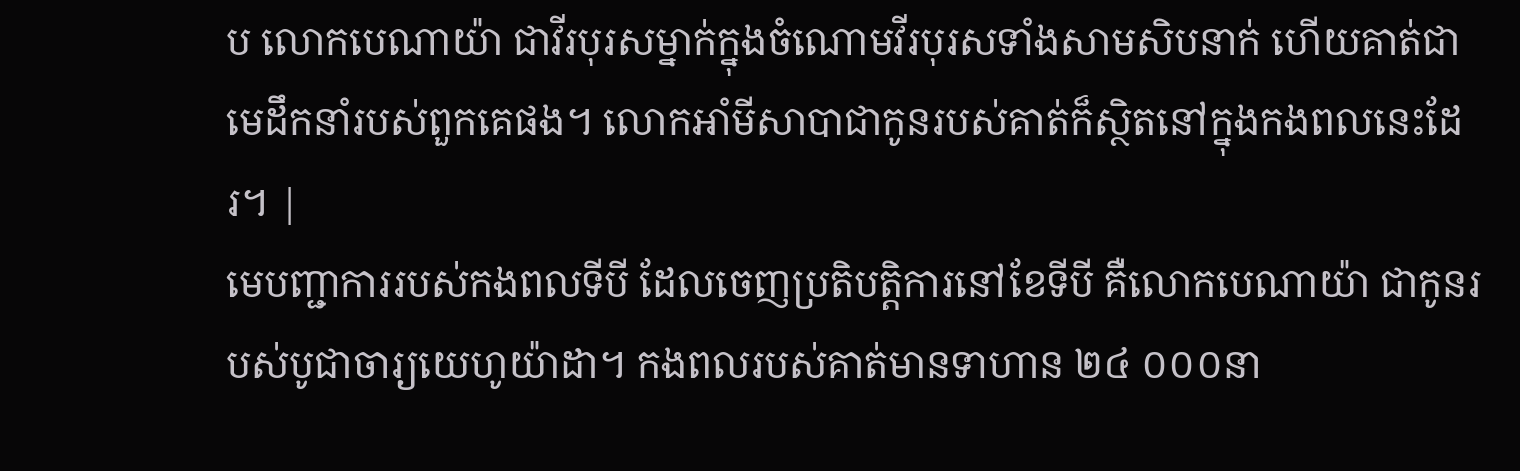ប លោកបេណាយ៉ា ជាវីរបុរសម្នាក់ក្នុងចំណោមវីរបុរសទាំងសាមសិបនាក់ ហើយគាត់ជាមេដឹកនាំរបស់ពួកគេផង។ លោកអាំមីសាបាជាកូនរបស់គាត់ក៏ស្ថិតនៅក្នុងកងពលនេះដែរ។ |
មេបញ្ជាការរបស់កងពលទីបី ដែលចេញប្រតិបត្តិការនៅខែទីបី គឺលោកបេណាយ៉ា ជាកូនរបស់បូជាចារ្យយេហូយ៉ាដា។ កងពលរបស់គាត់មានទាហាន ២៤ ០០០នា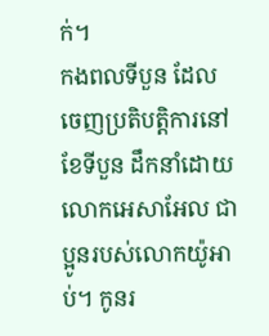ក់។
កងពលទីបួន ដែលចេញប្រតិបត្តិការនៅខែទីបួន ដឹកនាំដោយលោកអេសាអែល ជាប្អូនរបស់លោកយ៉ូអាប់។ កូនរ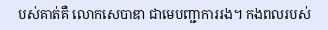បស់គាត់គឺ លោកសេបាឌា ជាមេបញ្ជាការរង។ កងពលរបស់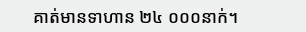គាត់មានទាហាន ២៤ ០០០នាក់។